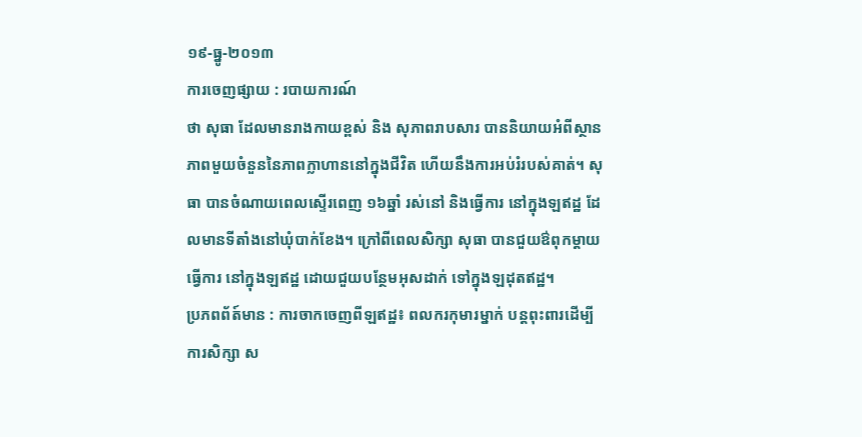១៩-ធ្នូ-២០១៣
ការចេញផ្សាយ : របាយការណ៍
ថា សុធា ដែលមានរាងកាយខ្ពស់ និង សុភាពរាបសារ បាននិយាយអំពីស្ថានភាពមួយចំនួននៃភាពក្លាហាននៅក្នុងជីវិត ហើយនឹងការអប់រំរបស់គាត់។ សុធា បានចំណាយពេលស្ទើរពេញ ១៦ឆ្នាំ រស់នៅ និងធ្វើការ នៅក្នុងឡឥដ្ឋ ដែលមានទីតាំងនៅឃុំបាក់ខែង។ ក្រៅពីពេលសិក្សា សុធា បានជួយឳពុកម្តាយធ្វើការ នៅក្នុងឡឥដ្ឋ ដោយជួយបន្ថែមអុសដាក់ ទៅក្នុងឡដុតឥដ្ឋ។
ប្រភពព័ត៍មាន : ការចាកចេញពីឡឥដ្ឋ៖ ពលករកុមារម្នាក់ បន្តពុះពារដើម្បីការសិក្សា ស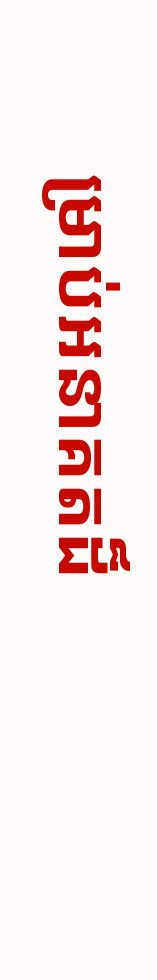ម្រាប់អនាគតដ៏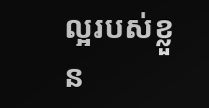ល្អរបស់ខ្លួន